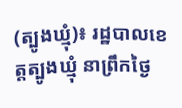(ត្បូងឃ្មុំ)៖ រដ្ឋបាលខេត្តត្បូងឃ្មុំ នាព្រឹកថ្ងៃ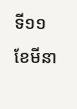ទី១១ ខែមីនា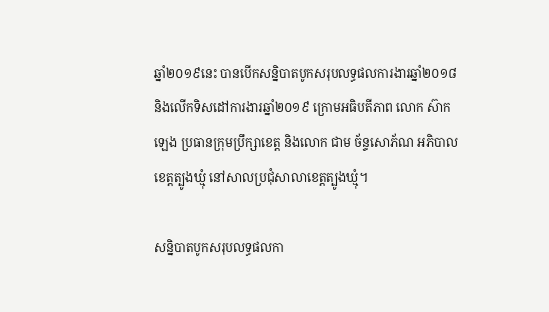ឆ្នាំ២០១៩នេះ បានបើកសន្និបាតបូកសរុបលទ្ធផលការងារឆ្នាំ២០១៨ និងលើកទិសដៅការងារឆ្នាំ២០១៩ ក្រោមអធិបតីភាព លោក ស៊ាក ឡេង ប្រធានក្រុមប្រឹក្សាខេត្ត និងលោក ជាម ច័ន្ទសោភ័ណ អភិបាលខេត្តត្បូងឃ្មុំ នៅសាលប្រជុំសាលាខេត្តត្បូងឃ្មុំ។

សន្និបាតបូកសរុបលទ្ធផលកា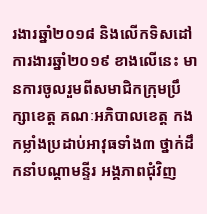រងារឆ្នាំ២០១៨ និងលើកទិសដៅការងារឆ្នាំ២០១៩ ខាងលើនេះ មានការចូលរួមពីសមាជិកក្រុមប្រឹក្សាខេត្ត គណៈអភិបាលខេត្ត កងកម្លាំងប្រដាប់អាវុធទាំង៣ ថ្នាក់ដឹកនាំបណ្តាមន្ទីរ អង្គភាពជុំវិញ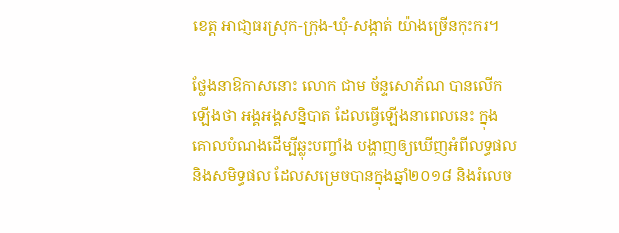ខេត្ត អាជា្ញធរស្រុក-ក្រុង-ឃុំ-សង្កាត់ យ៉ាងច្រើនកុះករ។

ថ្លែងនាឱកាសនោះ លោក ជាម ច័ន្ទសោភ័ណ បានលើកឡើងថា អង្គអង្គសន្និបាត ដែលធ្វើឡើងនាពេលនេះ ក្នុងគោលបំណងដើម្បីឆ្លុះបញ្ចាំង បង្ហាញឲ្យឃើញអំពីលទ្ធផល និងសមិទ្ធផល ដែលសម្រេចបានក្នុងឆ្នាំ២០១៨ និងរំលេច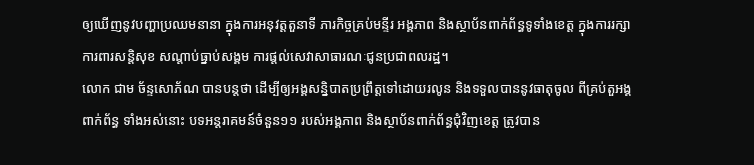ឲ្យឃើញនូវបញ្ហាប្រឈមនានា ក្នុងការអនុវត្តតួនាទី ភារកិច្ចគ្រប់មន្ទីរ អង្គភាព និងស្ថាប័នពាក់ព័ន្ធទូទាំងខេត្ត ក្នុងការរក្សាការពារសន្តិសុខ សណ្តាប់ធ្នាប់សង្គម ការផ្តល់សេវាសាធារណៈជូនប្រជាពលរដ្ឋ។
លោក ជាម ច័ន្ទសោភ័ណ បានបន្តថា ដើម្បីឲ្យអង្គសន្និបាតប្រព្រឹត្តទៅដោយរលូន និងទទួលបាននូវធាតុចូល ពីគ្រប់តួអង្គពាក់ព័ន្ធ ទាំងអស់នោះ បទអន្តរាគមន៍ចំនួន១១ របស់អង្គភាព និងស្ថាប័នពាក់ព័ន្ធជុំវិញខេត្ត ត្រូវបាន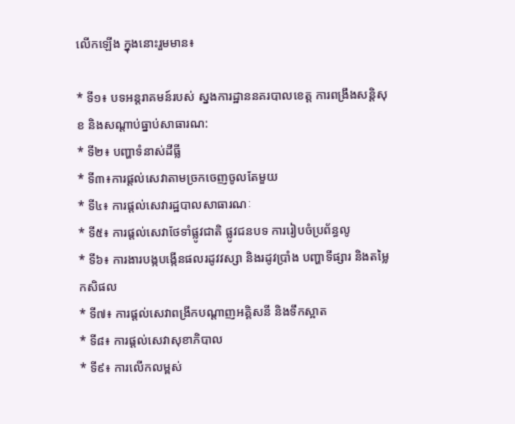លើកឡើង ក្នុងនោះរួមមាន៖

* ទី១៖ បទអន្តរាគមន៍របស់ ស្នងការដ្ឋាននគរបាលខេត្ត ការពង្រឹងសន្តិសុខ និងសណ្តាប់ធ្នាប់សាធារណ:
* ទី២៖ បញ្ហាទំនាស់ដីធ្លី
* ទី៣៖ការផ្តល់សេវាតាមច្រកចេញចូលតែមួយ
* ទី៤៖ ការផ្តល់សេវារដ្ឋបាលសាធារណៈ
* ទី៥៖ ការផ្តល់សេវាថែទាំផ្លូវជាតិ ផ្លូវជនបទ ការរៀបចំប្រព័ន្ធលូ
* ទី៦៖ ការងារបង្កបង្កើនផលរដូវវស្សា និងរដូវប្រាំង បញ្ហាទីផ្សារ និងតម្លៃកសិផល
* ទី៧៖ ការផ្តល់សេវាពង្រីកបណ្តាញអគ្គិសនី និងទឹកស្អាត
* ទី៨៖ ការផ្តល់សេវាសុខាភិបាល
* ទី៩៖ ការលើកលម្ពស់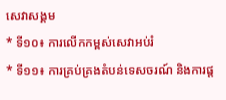សេវាសង្គម
* ទី១០៖ ការលើកកម្ពស់សេវាអប់រំ
* ទី១១៖ ការគ្រប់គ្រងតំបន់ទេសចរណ៍ និងការផ្ត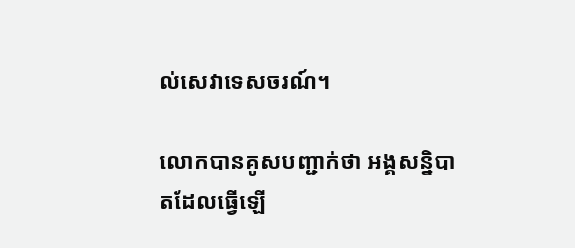ល់សេវាទេសចរណ៍។

លោកបានគូសបញ្ជាក់ថា អង្គសន្និបាតដែលធ្វើឡើ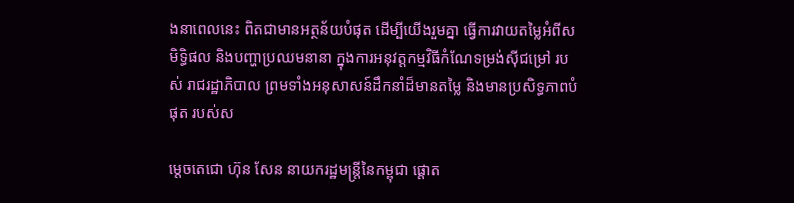ងនាពេលនេះ ពិតជាមានអត្ថន័យបំផុត ដើម្បីយើងរួមគ្នា ធ្វើការវាយតម្លៃអំពីសមិទ្ធិផល និងបញ្ហាប្រឈមនានា ក្នុងការអនុវត្តកម្មវិធីកំណែទម្រង់ស៊ីជម្រៅ របស់ រាជរដ្ឋាភិបាល ព្រមទាំងអនុសាសន៍ដឹកនាំដ៏មានតម្លៃ និងមានប្រសិទ្ធភាពបំផុត របស់ស

ម្តេចតេជោ ហ៊ុន សែន នាយករដ្ឋមន្ត្រីនៃកម្ពុជា ផ្តោត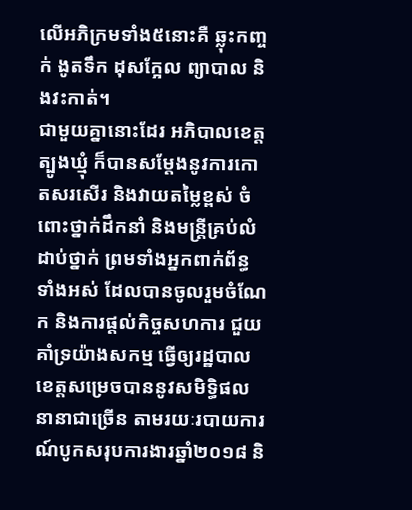លើអភិក្រមទាំង៥នោះគឺ ឆ្លុះកញ្ចក់ ងូតទឹក ដុសក្អែល ព្យាបាល និងវះកាត់។
ជាមួយគ្នានោះដែរ អភិបាលខេត្តត្បូងឃ្មុំ ក៏បានសម្តែងនូវការកោតសរសើរ និងវាយតម្លៃខ្ពស់ ចំពោះថ្នាក់ដឹកនាំ និងមន្ត្រីគ្រប់លំដាប់ថ្នាក់ ព្រមទាំងអ្នកពាក់ព័ន្ធទាំងអស់ ដែលបានចូលរួមចំណែក និងការផ្តល់កិច្ចសហការ ជួយគាំទ្រយ៉ាងសកម្ម ធ្វើឲ្យរដ្ឋបាលខេត្តសម្រេចបាននូវសមិទ្ធិផលនានាជាច្រើន តាមរយៈរបាយការណ៍បូកសរុបការងារឆ្នាំ២០១៨ និ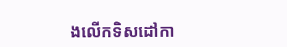ងលើកទិសដៅកា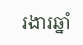រងារឆ្នាំ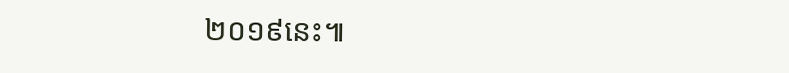២០១៩នេះ៕